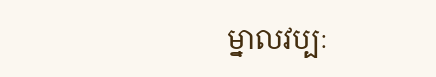ម្នាលវប្បៈ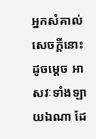អ្នកសំគាល់សេចក្ដីនោះ ដូចម្ដេច អាសវៈទាំងឡាយឯណា ដែ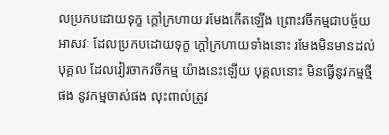លប្រកបដោយទុក្ខ ក្តៅក្រហាយ រមែងកើតឡើង ព្រោះវចីកម្មជាបច្ច័យ អាសវៈ ដែលប្រកបដោយទុក្ខ ក្ដៅក្រហាយទាំងនោះ រមែងមិនមានដល់បុគ្គល ដែលវៀរចាកវចីកម្ម យ៉ាងនេះឡើយ បុគ្គលនោះ មិនធ្វើនូវកម្មថ្មីផង នូវកម្មចាស់ផង លុះពាល់ត្រូវ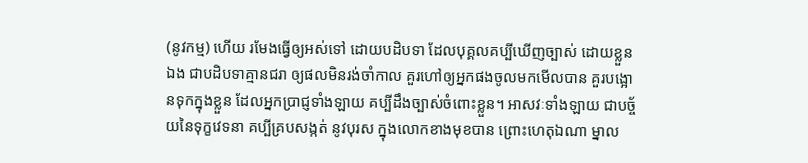(នូវកម្ម) ហើយ រមែងធ្វើឲ្យអស់ទៅ ដោយបដិបទា ដែលបុគ្គលគប្បីឃើញច្បាស់ ដោយខ្លួនឯង ជាបដិបទាគ្មានជរា ឲ្យផលមិនរង់ចាំកាល គួរហៅឲ្យអ្នកផងចូលមកមើលបាន គួរបង្អោនទុកក្នុងខ្លួន ដែលអ្នកបា្រជ្ញទាំងឡាយ គប្បីដឹងច្បាស់ចំពោះខ្លួន។ អាសវៈទាំងឡាយ ជាបច្ច័យនៃទុក្ខវេទនា គប្បីគ្របសង្កត់ នូវបុរស ក្នុងលោកខាងមុខបាន ព្រោះហេតុឯណា ម្នាល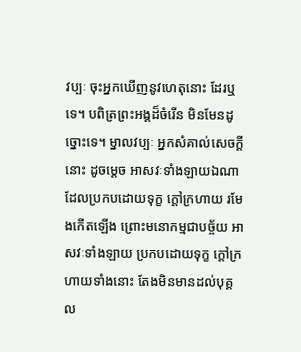វប្បៈ ចុះអ្នកឃើញនូវហេតុនោះ ដែរឬទេ។ បពិត្រព្រះអង្គដ៏ចំរើន មិនមែនដូច្នោះទេ។ ម្នាលវប្បៈ អ្នកសំគាល់សេចក្ដីនោះ ដូចម្ដេច អាសវៈទាំងឡាយឯណា ដែលប្រកបដោយទុក្ខ ក្ដៅក្រហាយ រមែងកើតឡើង ព្រោះមនោកម្មជាបច្ច័យ អាសវៈទាំងឡាយ ប្រកបដោយទុក្ខ ក្ដៅក្រហាយទាំងនោះ តែងមិនមានដល់បុគ្គល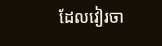ដែលវៀរចា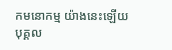កមនោកម្ម យ៉ាងនេះឡើយ បុគ្គល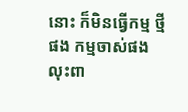នោះ ក៏មិនធ្វើកម្ម ថ្មីផង កម្មចាស់ផង លុះពា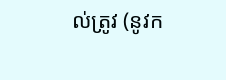ល់ត្រូវ (នូវក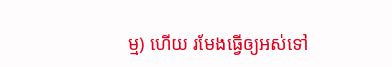ម្ម) ហើយ រមែងធ្វើឲ្យអស់ទៅ